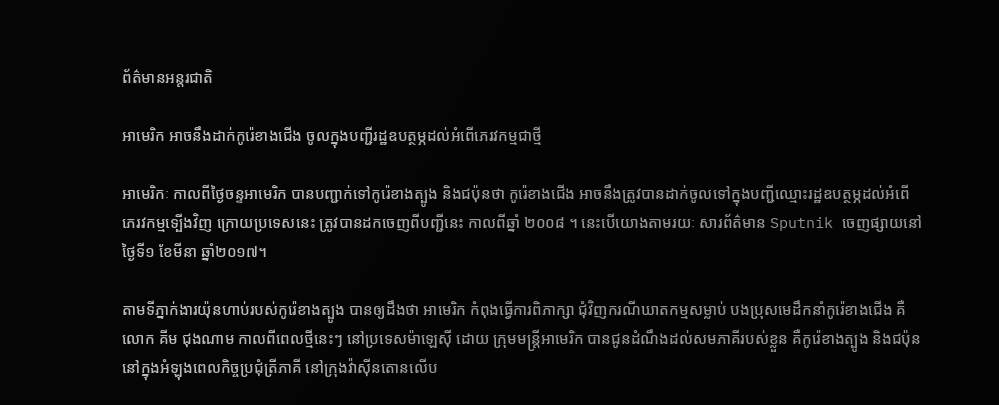ព័ត៌មានអន្តរជាតិ

អាមេរិក អាចនឹងដាក់កូរ៉េខាងជើង ចូលក្នុងបញ្ជីរដ្ឋឧបត្ថម្ភដល់អំពើភេរវកម្មជាថ្មី

អាមេរិកៈ កាលពីថ្ងៃចន្ទអាមេរិក បានបញ្ជាក់ទៅកូរ៉េខាងត្បូង និងជប៉ុនថា កូរ៉េខាងជើង អាចនឹងត្រូវបានដាក់ចូលទៅក្នុងបញ្ជីឈ្មោះរដ្ឋឧបត្ថម្ភដល់អំពើភេរវកម្មទ្បើងវិញ ក្រោយប្រទេសនេះ ត្រូវបានដកចេញពីបញ្ជីនេះ កាលពីឆ្នាំ ២០០៨ ។ នេះបើយោងតាមរយៈ សារព័ត៌មាន Sputnik ចេញផ្សាយនៅថ្ងៃទី១ ខែមីនា ឆ្នាំ២០១៧។

តាមទីភ្នាក់ងារយ៉ុនហាប់របស់កូរ៉េខាងត្បូង បានឲ្យដឹងថា អាមេរិក កំពុងធ្វើការពិភាក្សា ជុំវិញករណីឃាតកម្មសម្លាប់ បងប្រុសមេដឹកនាំកូរ៉េខាងជើង គឺលោក គីម ជុងណាម កាលពីពេលថ្មីនេះៗ នៅប្រទេសម៉ាឡេស៊ី ដោយ ក្រុមមន្រ្តីអាមេរិក បានជូនដំណឹងដល់សមភាគីរបស់ខ្លួន គឺកូរ៉េខាងត្បូង និងជប៉ុន នៅក្នុងអំឡុងពេលកិច្ចប្រជុំត្រីភាគី នៅក្រុងវ៉ាស៊ីនតោនលើប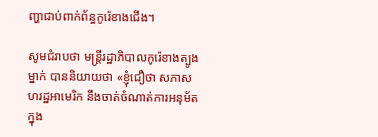ញ្ហាជាប់ពាក់ព័ន្ធកូរ៉េខាងជើង។

សូមជំរាបថា មន្ត្រីរដ្ឋាភិបាលកូរ៉េខាងត្បូងម្នាក់ បាននិយាយថា «ខ្ញុំជឿថា សភាសហរដ្ឋអាមេរិក នឹងចាត់ចំណាត់ការអនុម័ត ក្នុង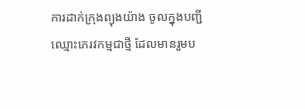ការដាក់ក្រុងព្យុងយ៉ាង ចូលក្នុងបញ្ជីឈ្មោះភេរវកម្មជាថ្មី ដែលមានរួមប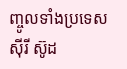ញ្ចូលទាំងប្រទេសស៊ីរី ស៊ូដ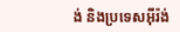ង់ និងប្រទេសអ៊ីរ៉ង់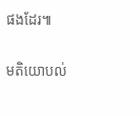ផងដែរ៕

មតិយោបល់